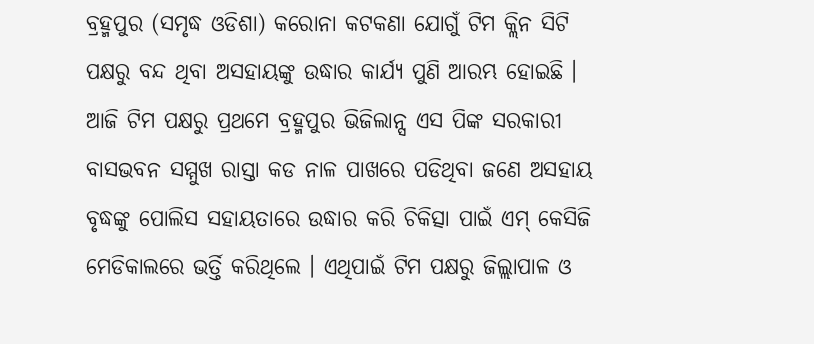ବ୍ରହ୍ମପୁର (ସମୃଦ୍ଧ ଓଡିଶା) କରୋନା କଟକଣା ଯୋଗୁଁ ଟିମ କ୍ଲିନ ସିଟି ପକ୍ଷରୁ ବନ୍ଦ ଥିବା ଅସହାୟଙ୍କୁ ଉଦ୍ଧାର କାର୍ଯ୍ୟ ପୁଣି ଆରମ୍ଭ ହୋଇଛି । ଆଜି ଟିମ ପକ୍ଷରୁ ପ୍ରଥମେ ବ୍ରହ୍ମପୁର ଭିଜିଲାନ୍ସ ଏସ ପିଙ୍କ ସରକାରୀ ବାସଭବନ ସମ୍ମୁଖ ରାସ୍ତା କଡ ନାଳ ପାଖରେ ପଡିଥିବା ଜଣେ ଅସହାୟ ବୃଦ୍ଧଙ୍କୁ ପୋଲିସ ସହାୟତାରେ ଉଦ୍ଧାର କରି ଚିକିତ୍ସା ପାଇଁ ଏମ୍ କେସିଜି ମେଡିକାଲରେ ଭର୍ତ୍ତି କରିଥିଲେ । ଏଥିପାଇଁ ଟିମ ପକ୍ଷରୁ ଜିଲ୍ଲାପାଳ ଓ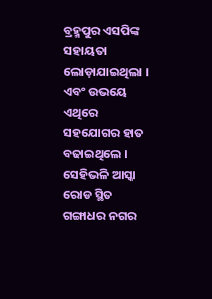ବ୍ରହ୍ମପୁର ଏସପିଙ୍କ ସହାୟତା ଲୋଡ଼ାଯାଇଥିଲା । ଏବଂ ଉଭୟେ ଏଥିରେ ସହଯୋଗର ହାତ ବଢାଇଥିଲେ । ସେହିଭଳି ଆସ୍କା ରୋଡ ସ୍ଥିତ ଗଙ୍ଗାଧର ନଗର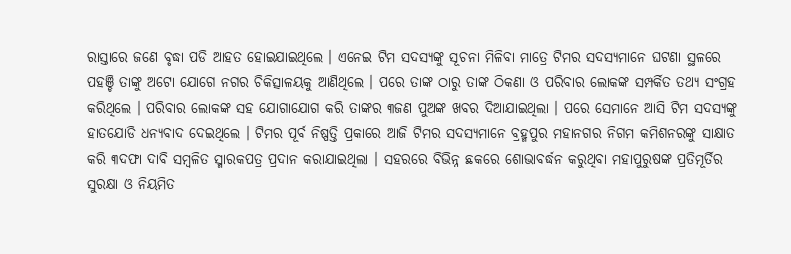ରାସ୍ତାରେ ଜଣେ ବୃଦ୍ଧା ପଡି ଆହତ ହୋଇଯାଇଥିଲେ । ଏନେଇ ଟିମ ସଦସ୍ୟଙ୍କୁ ସୂଚନା ମିଳିବା ମାତ୍ରେ ଟିମର ସଦସ୍ୟମାନେ ଘଟଣା ସ୍ଥଳରେ ପହଞ୍ଚି ତାଙ୍କୁ ଅଟୋ ଯୋଗେ ନଗର ଚିକିତ୍ସାଳୟକୁ ଆଣିଥିଲେ । ପରେ ତାଙ୍କ ଠାରୁ ତାଙ୍କ ଠିକଣା ଓ ପରିବାର ଲୋକଙ୍କ ସମ୍ପର୍କିତ ତଥ୍ୟ ସଂଗ୍ରହ କରିଥିଲେ । ପରିବାର ଲୋକଙ୍କ ସହ ଯୋଗାଯୋଗ କରି ତାଙ୍କର ୩ଜଣ ପୁଅଙ୍କ ଖବର ଦିଆଯାଇଥିଲା । ପରେ ସେମାନେ ଆସି ଟିମ ସଦସ୍ୟଙ୍କୁ ହାତଯୋଡି ଧନ୍ୟବାଦ ଦେଇଥିଲେ । ଟିମର ପୂର୍ବ ନିଷ୍ପତ୍ତି ପ୍ରକାରେ ଆଜି ଟିମର ସଦସ୍ୟମାନେ ବ୍ରହ୍ମପୁର ମହାନଗର ନିଗମ କମିଶନରଙ୍କୁ ସାକ୍ଷାତ କରି ୩ଦଫା ଦାବି ସମ୍ବଳିତ ସ୍ମାରକପତ୍ର ପ୍ରଦାନ କରାଯାଇଥିଲା । ସହରରେ ବିଭିନ୍ନ ଛକରେ ଶୋଭାବର୍ଦ୍ଧନ କରୁଥିବା ମହାପୁରୁଷଙ୍କ ପ୍ରତିମୂର୍ତିର ସୁରକ୍ଷା ଓ ନିୟମିତ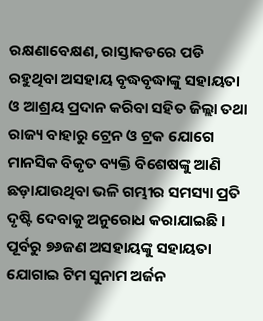ରକ୍ଷଣାବେକ୍ଷଣ, ରାସ୍ତାକଡରେ ପଡି ରହୁଥିବା ଅସହାୟ ବୃଦ୍ଧବୃଦ୍ଧାଙ୍କୁ ସହାୟତା ଓ ଆଶ୍ରୟ ପ୍ରଦାନ କରିବା ସହିତ ଜିଲ୍ଲା ତଥା ରାଜ୍ୟ ବାହାରୁ ଟ୍ରେନ ଓ ଟ୍ରକ ଯୋଗେ ମାନସିକ ବିକୃତ ବ୍ୟକ୍ତି ବିଶେଷଙ୍କୁ ଆଣି ଛଡ଼ାଯାଉଥିବା ଭଳି ଗମ୍ଭୀର ସମସ୍ୟା ପ୍ରତି ଦୃଷ୍ଟି ଦେବାକୁ ଅନୁରୋଧ କରାଯାଇଛି । ପୂର୍ବରୁ ୭୬ଜଣ ଅସହାୟଙ୍କୁ ସହାୟତା ଯୋଗାଇ ଟିମ ସୁନାମ ଅର୍ଜନ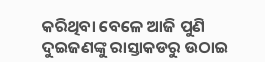କରିଥିବା ବେଳେ ଆଜି ପୁଣି ଦୁଇଜଣଙ୍କୁ ରାସ୍ତାକଡରୁ ଉଠାଇ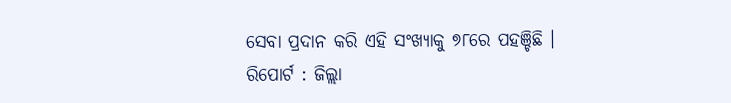ସେବା ପ୍ରଦାନ କରି ଏହି ସଂଖ୍ୟାକୁ ୭୮ରେ ପହଞ୍ଚିଛି ।
ରିପୋର୍ଟ : ଜିଲ୍ଲା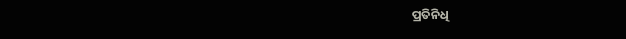ପ୍ରତିନିଧି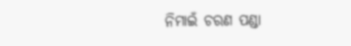ନିମାଇଁ ଚରଣ ପଣ୍ଡା